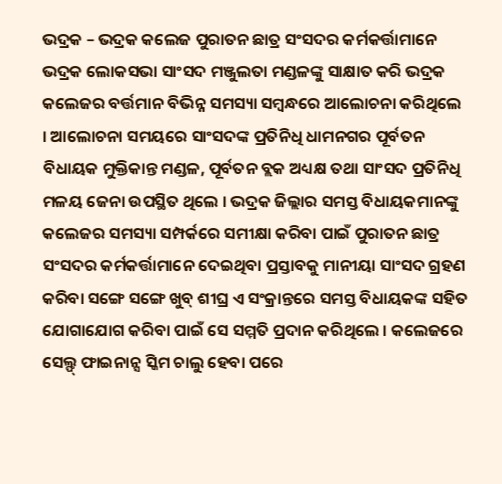ଭଦ୍ରକ – ଭଦ୍ରକ କଲେଜ ପୁରାତନ ଛାତ୍ର ସଂସଦର କର୍ମକର୍ତ୍ତାମାନେ ଭଦ୍ରକ ଲୋକସଭା ସାଂସଦ ମଞ୍ଜୁଲତା ମଣ୍ଡଳଙ୍କୁ ସାକ୍ଷାତ କରି ଭଦ୍ରକ କଲେଜର ବର୍ତ୍ତମାନ ବିଭିନ୍ନ ସମସ୍ୟା ସମ୍ବନ୍ଧରେ ଆଲୋଚନା କରିଥିଲେ । ଆଲୋଚନା ସମୟରେ ସାଂସଦଙ୍କ ପ୍ରତିନିଧି ଧାମନଗର ପୂର୍ବତନ ବିଧାୟକ ମୁକ୍ତିକାନ୍ତ ମଣ୍ଡଳ, ପୂର୍ବତନ ବ୍ଲକ ଅଧ୍ୟକ୍ଷ ତଥା ସାଂସଦ ପ୍ରତିନିଧି ମଳୟ ଜେନା ଉପସ୍ଥିତ ଥିଲେ । ଭଦ୍ରକ ଜିଲ୍ଲାର ସମସ୍ତ ବିଧାୟକମାନଙ୍କୁ କଲେଜର ସମସ୍ୟା ସମ୍ପର୍କରେ ସମୀକ୍ଷା କରିବା ପାଇଁ ପୁରାତନ ଛାତ୍ର ସଂସଦର କର୍ମକର୍ତ୍ତାମାନେ ଦେଇଥିବା ପ୍ରସ୍ତାବକୁ ମାନୀୟା ସାଂସଦ ଗ୍ରହଣ କରିବା ସଙ୍ଗେ ସଙ୍ଗେ ଖୁବ୍ ଶୀଘ୍ର ଏ ସଂକ୍ରାନ୍ତରେ ସମସ୍ତ ବିଧାୟକଙ୍କ ସହିତ ଯୋଗାଯୋଗ କରିବା ପାଇଁ ସେ ସମ୍ମତି ପ୍ରଦାନ କରିଥିଲେ । କଲେଜରେ ସେଲ୍ଫ୍ ଫାଇନାନ୍ସ ସ୍କିମ ଚାଲୁ ହେବା ପରେ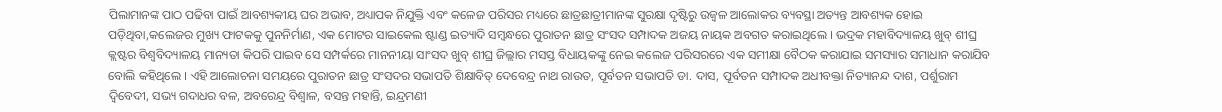ପିଲାମାନଙ୍କ ପାଠ ପଢିବା ପାଇଁ ଆବଶ୍ୟକୀୟ ଘର ଅଭାବ, ଅଧ୍ୟାପକ ନିଯୁକ୍ତି ଏବଂ କଳେଜ ପରିସର ମଧ୍ୟରେ ଛାତ୍ରଛାତ୍ରୀମାନଙ୍କ ସୁରକ୍ଷା ଦୃଷ୍ଟିରୁ ଉଜ୍ୱଳ ଆଲୋକର ବ୍ୟବସ୍ଥା ଅତ୍ୟନ୍ତ ଆବଶ୍ୟକ ହୋଇ ପଡ଼ିଥିବା,କଲେଜର ମୁଖ୍ୟ ଫାଟକକୁ ପୁନନିର୍ମାଣ, ଏକ ମୋଟର ସାଇକେଲ ଷ୍ଟାଣ୍ଡ ଇତ୍ୟାଦି ସମ୍ବନ୍ଧରେ ପୁରାତନ ଛାତ୍ର ସଂସଦ ସମ୍ପାଦକ ଅଜୟ ନାୟକ ଅବଗତ କରାଇଥିଲେ । ଭଦ୍ରକ ମହାବିଦ୍ୟାଳୟ ଖୁବ୍ ଶୀଘ୍ର କ୍ଲଷ୍ଟର ବିଶ୍ୱବିଦ୍ୟାଳୟ ମାନ୍ୟତା କିପରି ପାଇବ ସେ ସମ୍ପର୍କରେ ମାନନୀୟା ସାଂସଦ ଖୁବ୍ ଶୀଘ୍ର ଜିଲ୍ଲାର ମସସ୍ତ ବିଧାୟକଙ୍କୁ ନେଇ କଲେଜ ପରିସରରେ ଏକ ସମୀକ୍ଷା ବୈଠକ କରାଯାଇ ସମସ୍ୟାର ସମାଧାନ କରାଯିବ ବୋଲି କହିଥିଲେ । ଏହି ଆଲୋଚନା ସମୟରେ ପୁରାତନ ଛାତ୍ର ସଂସଦର ସଭାପତି ଶିକ୍ଷାବିତ୍ ଦେବେନ୍ଦ୍ର ନାଥ ରାଉତ, ପୂର୍ବତନ ସଭାପତି ଡା. ଦାସ, ପୂର୍ବତନ ସମ୍ପାଦକ ଅଧୀବକ୍ତା ନିତ୍ୟାନନ୍ଦ ଦାଶ, ପର୍ଶୁରାମ ଦ୍ୱିବେଦୀ, ସଭ୍ୟ ଗଦାଧର ବଳ, ଅବରେନ୍ଦ୍ର ବିଶ୍ୱାଳ, ବସନ୍ତ ମହାନ୍ତି, ଇନ୍ଦ୍ରମଣୀ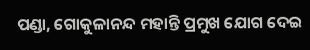ପଣ୍ଡା, ଗୋକୁଳାନନ୍ଦ ମହାନ୍ତି ପ୍ରମୁଖ ଯୋଗ ଦେଇ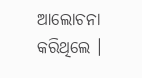ଆଲୋଚନା କରିଥିଲେ ।